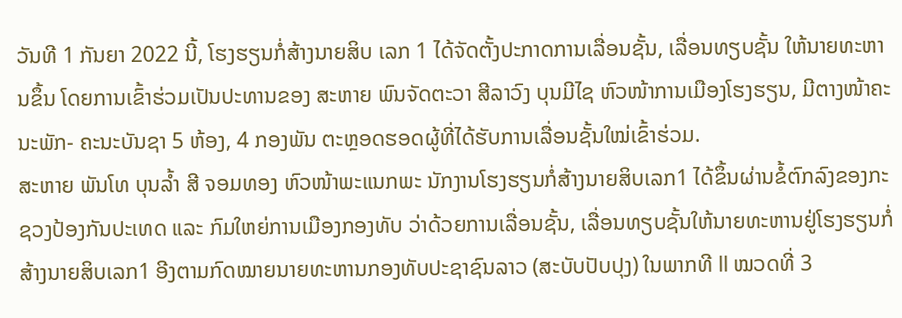ວັນທີ 1 ກັນຍາ 2022 ນີ້, ໂຮງຮຽນກໍ່ສ້າງນາຍສິບ ເລກ 1 ໄດ້ຈັດຕັ້ງປະກາດການເລື່ອນຊັ້ນ, ເລື່ອນທຽບຊັ້ນ ໃຫ້ນາຍທະຫານຂຶ້ນ ໂດຍການເຂົ້າຮ່ວມເປັນປະທານຂອງ ສະຫາຍ ພົນຈັດຕະວາ ສີລາວົງ ບຸນມີໄຊ ຫົວໜ້າການເມືອງໂຮງຮຽນ, ມີຕາງໜ້າຄະນະພັກ- ຄະນະບັນຊາ 5 ຫ້ອງ, 4 ກອງພັນ ຕະຫຼອດຮອດຜູ້ທີ່ໄດ້ຮັບການເລື່ອນຊັ້ນໃໝ່ເຂົ້າຮ່ວມ.
ສະຫາຍ ພັນໂທ ບຸນລ້ຳ ສີ ຈອມທອງ ຫົວໜ້າພະແນກພະ ນັກງານໂຮງຮຽນກໍ່ສ້າງນາຍສິບເລກ1 ໄດ້ຂຶ້ນຜ່ານຂໍ້ຕົກລົງຂອງກະຊວງປ້ອງກັນປະເທດ ແລະ ກົມໃຫຍ່ການເມືອງກອງທັບ ວ່າດ້ວຍການເລື່ອນຊັ້ນ, ເລື່ອນທຽບຊັ້ນໃຫ້ນາຍທະຫານຢູ່ໂຮງຮຽນກໍ່ສ້າງນາຍສິບເລກ1 ອີງຕາມກົດໝາຍນາຍທະຫານກອງທັບປະຊາຊົນລາວ (ສະບັບປັບປຸງ) ໃນພາກທີ ll ໝວດທີ່ 3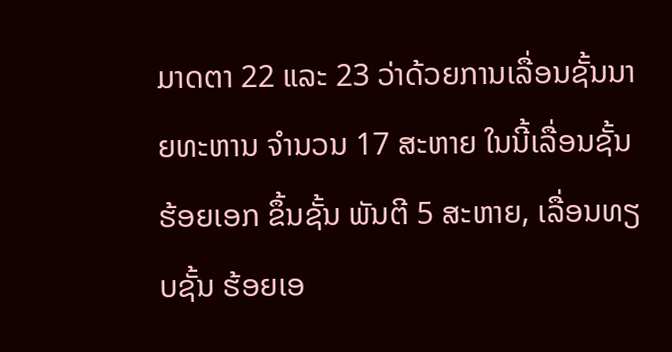ມາດຕາ 22 ແລະ 23 ວ່າດ້ວຍການເລື່ອນຊັ້ນນາຍທະຫານ ຈຳນວນ 17 ສະຫາຍ ໃນນີ້ເລື່ອນຊັ້ນ ຮ້ອຍເອກ ຂຶ້ນຊັ້ນ ພັນຕີ 5 ສະຫາຍ, ເລື່ອນທຽບຊັ້ນ ຮ້ອຍເອ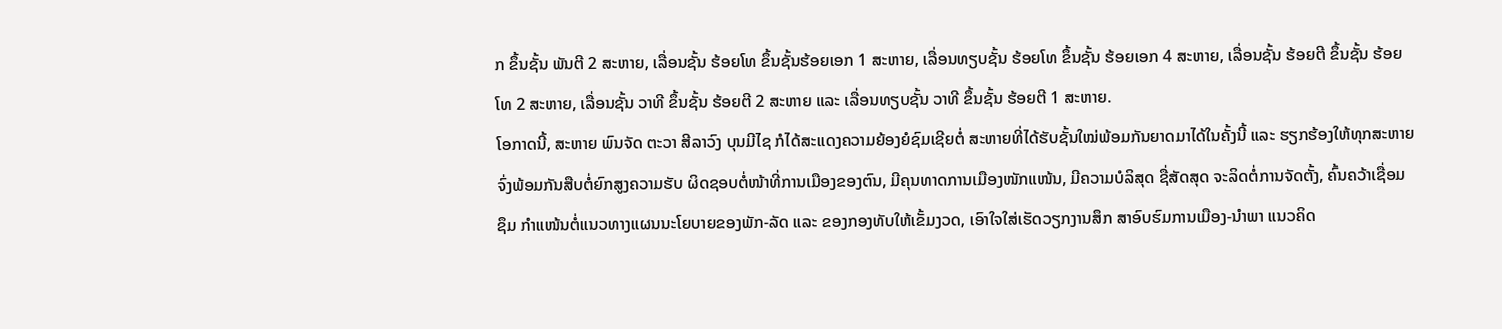ກ ຂຶ້ນຊັ້ນ ພັນຕີ 2 ສະຫາຍ, ເລື່ອນຊັ້ນ ຮ້ອຍໂທ ຂຶ້ນຊັ້ນຮ້ອຍເອກ 1 ສະຫາຍ, ເລື່ອນທຽບຊັ້ນ ຮ້ອຍໂທ ຂຶ້ນຊັ້ນ ຮ້ອຍເອກ 4 ສະຫາຍ, ເລື່ອນຊັ້ນ ຮ້ອຍຕີ ຂຶ້ນຊັ້ນ ຮ້ອຍໂທ 2 ສະຫາຍ, ເລື່ອນຊັ້ນ ວາທີ ຂຶ້ນຊັ້ນ ຮ້ອຍຕີ 2 ສະຫາຍ ແລະ ເລື່ອນທຽບຊັ້ນ ວາທີ ຂຶ້ນຊັ້ນ ຮ້ອຍຕີ 1 ສະຫາຍ.
ໂອກາດນີ້, ສະຫາຍ ພົນຈັດ ຕະວາ ສີລາວົງ ບຸນມີໄຊ ກໍໄດ້ສະແດງຄວາມຍ້ອງຍໍຊົມເຊີຍຕໍ່ ສະຫາຍທີ່ໄດ້ຮັບຊັ້ນໃໝ່ພ້ອມກັນຍາດມາໄດ້ໃນຄັ້ງນີ້ ແລະ ຮຽກຮ້ອງໃຫ້ທຸກສະຫາຍຈົ່ງພ້ອມກັນສືບຕໍ່ຍົກສູງຄວາມຮັບ ຜິດຊອບຕໍ່ໜ້າທີ່ການເມືອງຂອງຕົນ, ມີຄຸນທາດການເມືອງໜັກແໜ້ນ, ມີຄວາມບໍລິສຸດ ຊື່ສັດສຸດ ຈະລິດຕໍ່ການຈັດຕັ້ງ, ຄົ້ນຄວ້າເຊື່ອມຊຶມ ກຳແໜ້ນຕໍ່ແນວທາງແຜນນະໂຍບາຍຂອງພັກ-ລັດ ແລະ ຂອງກອງທັບໃຫ້ເຂັ້ມງວດ, ເອົາໃຈໃສ່ເຮັດວຽກງານສຶກ ສາອົບຮົມການເມືອງ-ນຳພາ ແນວຄິດ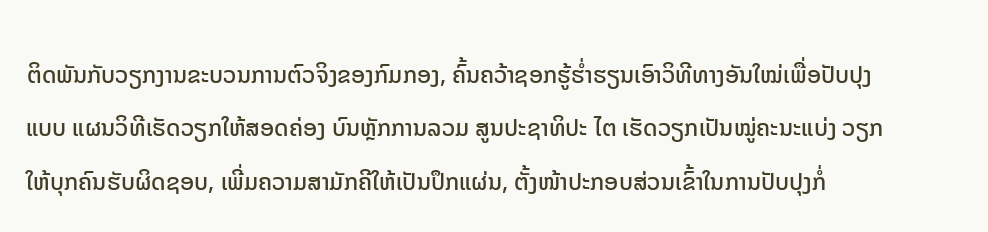ຕິດພັນກັບວຽກງານຂະບວນການຕົວຈິງຂອງກົມກອງ, ຄົ້ນຄວ້າຊອກຮູ້ຮ່ຳຮຽນເອົາວິທີທາງອັນໃໝ່ເພື່ອປັບປຸງແບບ ແຜນວິທີເຮັດວຽກໃຫ້ສອດຄ່ອງ ບົນຫຼັກການລວມ ສູນປະຊາທິປະ ໄຕ ເຮັດວຽກເປັນໝູ່ຄະນະແບ່ງ ວຽກໃຫ້ບຸກຄົນຮັບຜິດຊອບ, ເພີ່ມຄວາມສາມັກຄີໃຫ້ເປັນປຶກແຜ່ນ, ຕັ້ງໜ້າປະກອບສ່ວນເຂົ້າໃນການປັບປຸງກໍ່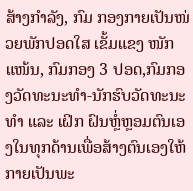ສ້າງກຳລັງ, ກົມ ກອງກາຍເປັນໜ່ວຍພັກປອດໃສ ເຂັ້ມແຂງ ໜັກແໜ້ນ, ກົມກອງ 3 ປອດ,ກົມກອງວັດທະນະທຳ-ນັກຮົບວັດທະນະທຳ ແລະ ເຝິກ ຝົນຫຼໍ່ຫຼອມຕົນເອງໃນທຸກດ້ານເພື່ອສ້າງຕົນເອງໃຫ້ກາຍເປັນພະ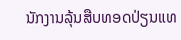ນັກງານລຸ້ນສືບທອດປ່ຽນແທ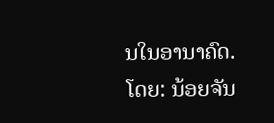ນໃນອານາຄົດ.
ໂດຍ: ນ້ອຍຈັນ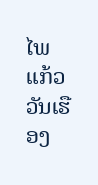ໄພ ແກ້ວວັນເຮືອງ